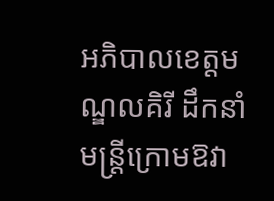អភិបាលខេត្តមណ្ឌលគិរី ដឹកនាំមន្រ្តីក្រោមឱវា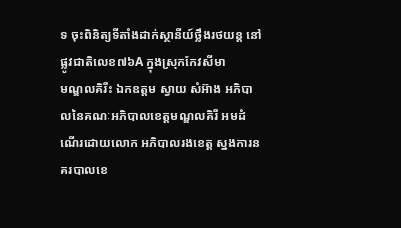ទ ចុះពិនិត្យទីតាំងដាក់ស្ថានីយ៍ថ្លឹងរថយន្ត នៅផ្លូវជាតិលេខ៧៦A ក្នុងស្រុកកែវសីមា
មណ្ឌលគិរីះ ឯកឧត្តម ស្វាយ សំអ៊ាង អភិបាលនៃគណៈអភិបាលខេត្តមណ្ឌលគិរី អមដំណើរដោយលោក អភិបាលរងខេត្ត ស្នងការនគរបាលខេ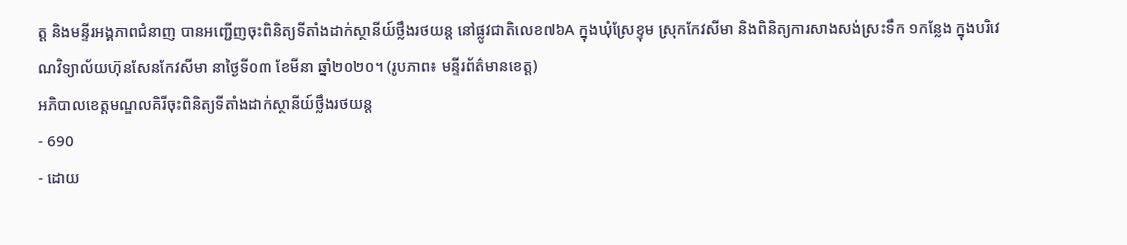ត្ត និងមន្ទីរអង្គភាពជំនាញ បានអញ្ជើញចុះពិនិត្យទីតាំងដាក់ស្ថានីយ៍ថ្លឹងរថយន្ត នៅផ្លូវជាតិលេខ៧៦A ក្នុងឃុំស្រែខ្ទុម ស្រុកកែវសីមា និងពិនិត្យការសាងសង់ស្រះទឹក ១កន្លែង ក្នុងបរិវេណវិទ្យាល័យហ៊ុនសែនកែវសីមា នាថ្ងៃទី០៣ ខែមីនា ឆ្នាំ២០២០។ (រូបភាព៖ មន្ទីរព័ត៌មានខេត្ត)
អភិបាលខេត្តមណ្ឌលគិរីចុះពិនិត្យទីតាំងដាក់ស្ថានីយ៍ថ្លឹងរថយន្ត
- 690
- ដោយ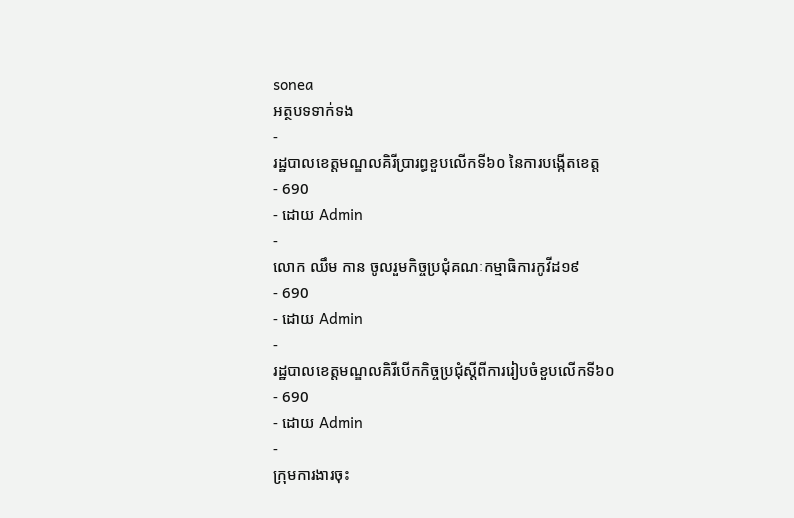sonea
អត្ថបទទាក់ទង
-
រដ្ឋបាលខេត្តមណ្ឌលគិរីប្រារព្ធខួបលើកទី៦០ នៃការបង្កើតខេត្ត
- 690
- ដោយ Admin
-
លោក ឈឹម កាន ចូលរួមកិច្ចប្រជុំគណៈកម្មាធិការកូវីដ១៩
- 690
- ដោយ Admin
-
រដ្ឋបាលខេត្តមណ្ឌលគិរីបើកកិច្ចប្រជុំស្តីពីការរៀបចំខួបលើកទី៦០
- 690
- ដោយ Admin
-
ក្រុមការងារចុះ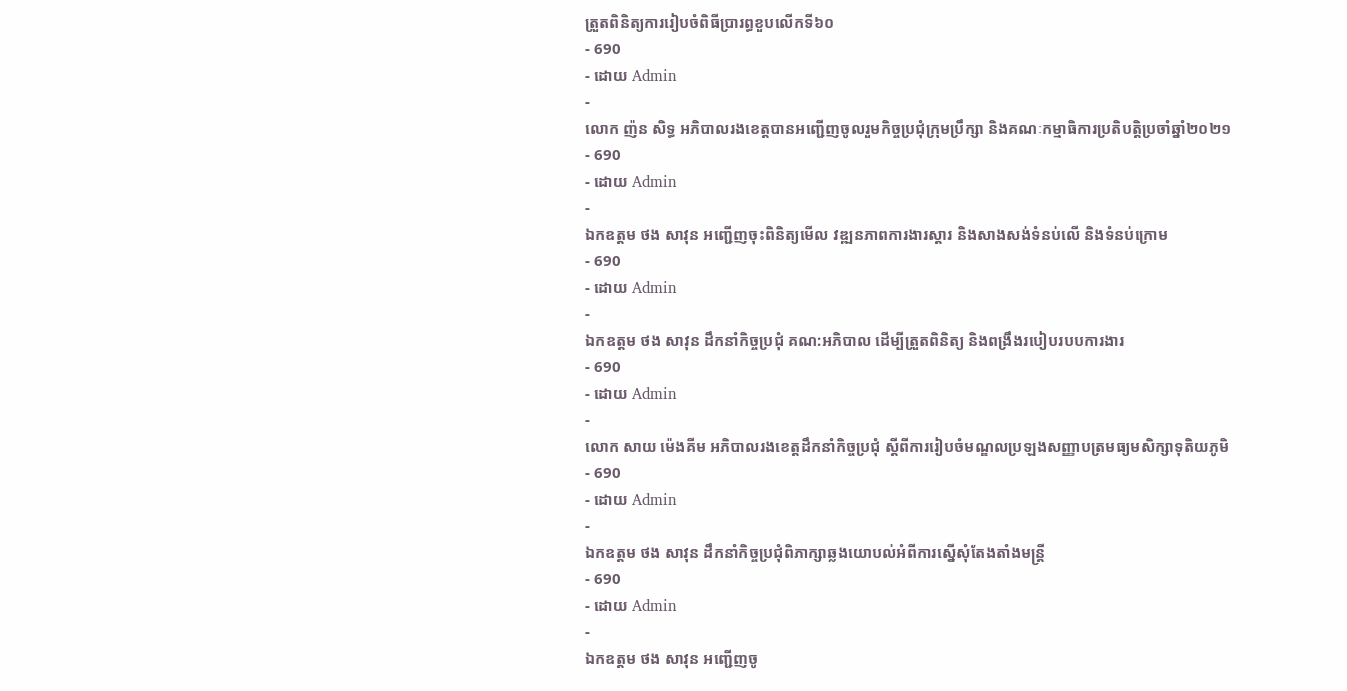ត្រួតពិនិត្យការរៀបចំពិធីប្រារព្ធខួបលើកទី៦០
- 690
- ដោយ Admin
-
លោក ញ៉ន សិទ្ធ អភិបាលរងខេត្តបានអញ្ជើញចូលរួមកិច្ចប្រជុំក្រុមប្រឹក្សា និងគណៈកម្មាធិការប្រតិបត្តិប្រចាំឆ្នាំ២០២១
- 690
- ដោយ Admin
-
ឯកឧត្តម ថង សាវុន អញ្ជើញចុះពិនិត្យមើល វឌ្ឍនភាពការងារស្ដារ និងសាងសង់ទំនប់លើ និងទំនប់ក្រោម
- 690
- ដោយ Admin
-
ឯកឧត្តម ថង សាវុន ដឹកនាំកិច្ចប្រជុំ គណ:អភិបាល ដើម្បីត្រួតពិនិត្យ និងពង្រឹងរបៀបរបបការងារ
- 690
- ដោយ Admin
-
លោក សាយ ម៉េងគីម អភិបាលរងខេត្តដឹកនាំកិច្ចប្រជុំ ស្តីពីការរៀបចំមណ្ឌលប្រឡងសញ្ញាបត្រមធ្យមសិក្សាទុតិយភូមិ
- 690
- ដោយ Admin
-
ឯកឧត្តម ថង សាវុន ដឹកនាំកិច្ចប្រជុំពិភាក្សាឆ្លងយោបល់អំពីការស្នើសុំតែងតាំងមន្រ្តី
- 690
- ដោយ Admin
-
ឯកឧត្តម ថង សាវុន អញ្ជើញចូ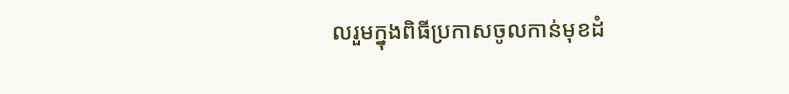លរួមក្នុងពិធីប្រកាសចូលកាន់មុខដំ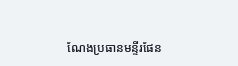ណែងប្រធានមន្ទីរផែន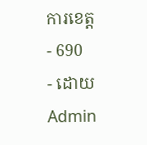ការខេត្ត
- 690
- ដោយ Admin